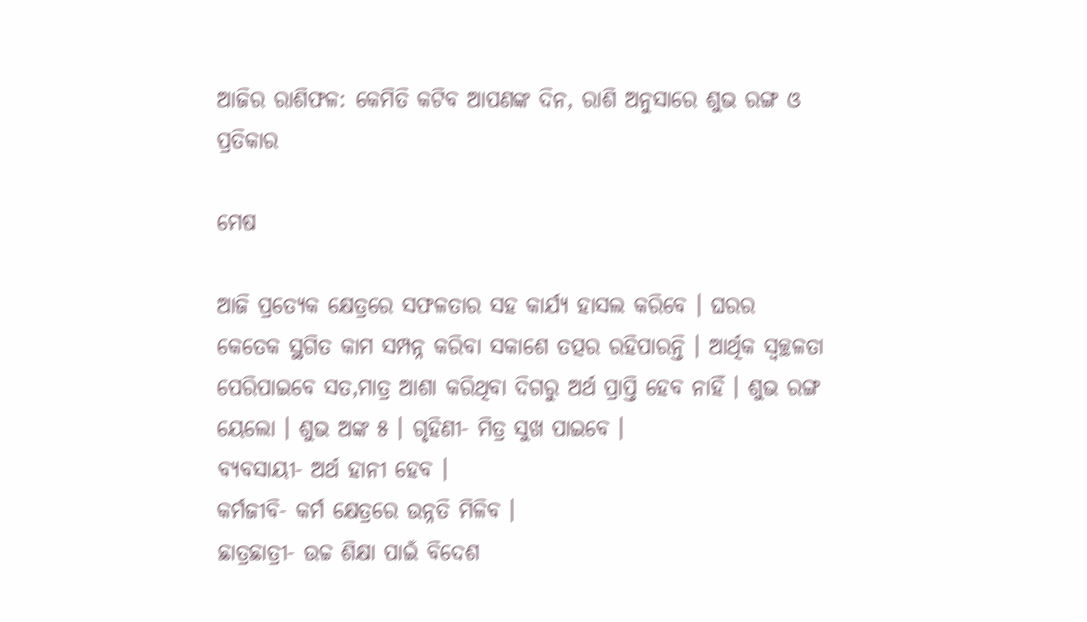ଆଜିର ରାଶିଫଳ: କେମିତି କଟିବ ଆପଣଙ୍କ ଦିନ, ରାଶି ଅନୁସାରେ ଶୁଭ ରଙ୍ଗ ଓ ପ୍ରତିକାର

ମେଷ

ଆଜି ପ୍ରତ୍ୟେକ କ୍ଷେତ୍ରରେ ସଫଳତାର ସହ କାର୍ଯ୍ୟ ହାସଲ କରିବେ । ଘରର କେତେକ ସ୍ଥଗିତ କାମ ସମ୍ପନ୍ନ କରିବା ସକାଶେ ତତ୍ପର ରହିପାରନ୍ତି । ଆର୍ଥିକ ସ୍ୱଚ୍ଛଳତା ପେରିପାଇବେ ସତ,ମାତ୍ର ଆଶା କରିଥିବା ଦିଗରୁ ଅର୍ଥ ପ୍ରାପ୍ତି ହେବ ନାହିଁ । ଶୁଭ ରଙ୍ଗ ୟେଲୋ । ଶୁଭ ଅଙ୍କ ୫ । ଗୃହିଣୀ- ମିତ୍ର ସୁଖ ପାଇବେ ।
ବ୍ୟବସାୟୀ- ଅର୍ଥ ହାନୀ ହେବ ।
କର୍ମଜୀବି- କର୍ମ କ୍ଷେତ୍ରରେ ଉନ୍ନତି ମିଳିବ ।
ଛାତ୍ରଛାତ୍ରୀ- ଉଚ୍ଚ ଶିକ୍ଷା ପାଇଁ ବିଦେଶ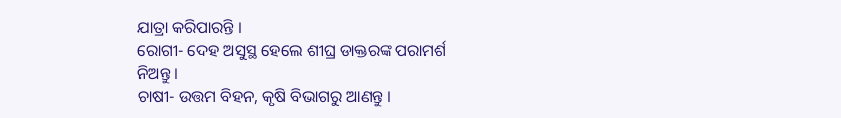ଯାତ୍ରା କରିପାରନ୍ତି ।
ରୋଗୀ- ଦେହ ଅସୁସ୍ଥ ହେଲେ ଶୀଘ୍ର ଡାକ୍ତରଙ୍କ ପରାମର୍ଶ ନିଅନ୍ତୁ ।
ଚାଷୀ- ଉତ୍ତମ ବିହନ, କୃଷି ବିଭାଗରୁ ଆଣନ୍ତୁ ।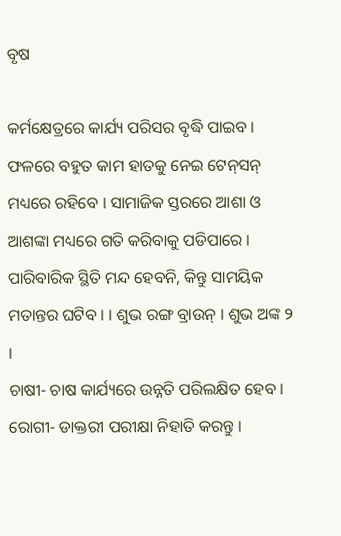ବୃଷ

କର୍ମକ୍ଷେତ୍ରରେ କାର୍ଯ୍ୟ ପରିସର ବୃଦ୍ଧି ପାଇବ । ଫଳରେ ବହୁତ କାମ ହାତକୁ ନେଇ ଟେନ୍‌ସନ୍ ମଧ୍ୟରେ ରହିବେ । ସାମାଜିକ ସ୍ତରରେ ଆଶା ଓ ଆଶଙ୍କା ମଧ୍ୟରେ ଗତି କରିବାକୁ ପଡିପାରେ । ପାରିବାରିକ ସ୍ଥିତି ମନ୍ଦ ହେବନି, କିନ୍ତୁ ସାମୟିକ ମତାନ୍ତର ଘଟିବ । । ଶୁଭ ରଙ୍ଗ ବ୍ରାଉନ୍ । ଶୁଭ ଅଙ୍କ ୨ ।
ଚାଷୀ- ଚାଷ କାର୍ଯ୍ୟରେ ଉନ୍ନତି ପରିଲକ୍ଷିତ ହେବ ।
ରୋଗୀ- ଡାକ୍ତରୀ ପରୀକ୍ଷା ନିହାତି କରନ୍ତୁ ।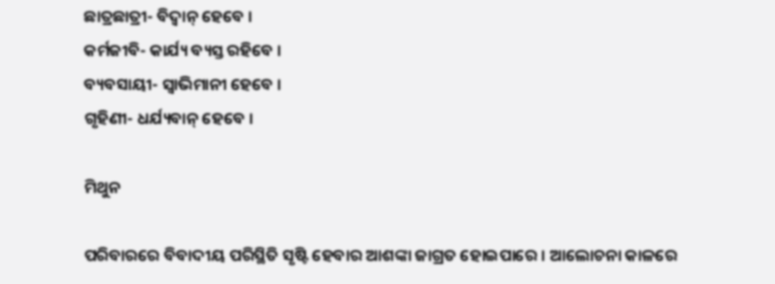ଛାତ୍ରଛାତ୍ରୀ- ବିଦ୍ୱାନ୍ ହେବେ ।
କର୍ମଜୀବି- କାର୍ଯ୍ୟ ବ୍ୟସ୍ତ ରହିବେ ।
ବ୍ୟବସାୟୀ- ସ୍ୱାଭିମାନୀ ହେବେ ।
ଗୃହିଣୀ- ଧର୍ଯ୍ୟବାନ୍ ହେବେ ।

ମିଥୁନ

ପରିବାରରେ ବିବାଦୀୟ ପରିସ୍ଥିତି ସୃଷ୍ଟି ହେବାର ଆଶଙ୍କା ଜାଗ୍ରତ ହୋଇପାରେ । ଆଲୋଚନା କାଳରେ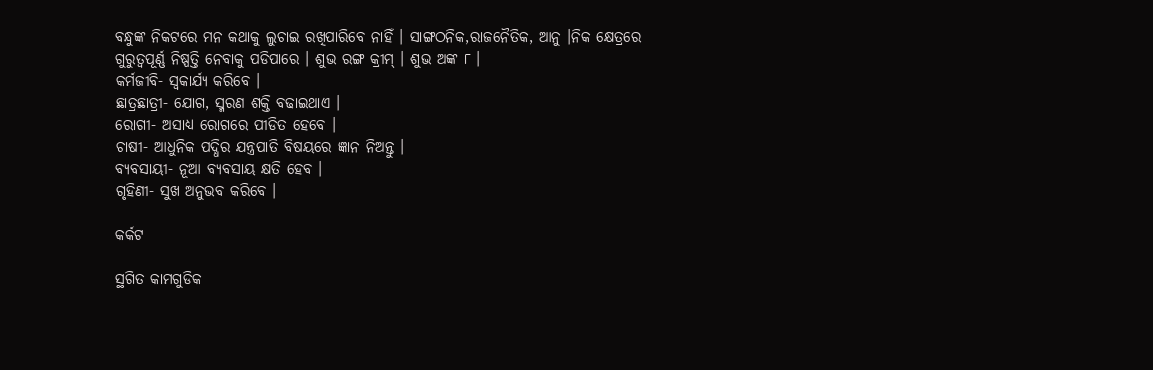ବନ୍ଧୁଙ୍କ ନିକଟରେ ମନ କଥାକୁ ଲୁଚାଇ ରଖିପାରିବେ ନାହିଁ । ସାଙ୍ଗଠନିକ,ରାଜନୈତିକ, ଆନୁ ।ନିକ କ୍ଷେତ୍ରରେ ଗୁରୁତ୍ୱପୂର୍ଣ୍ଣ ନିଷ୍ପତ୍ତି ନେବାକୁ ପଡିପାରେ । ଶୁଭ ରଙ୍ଗ କ୍ରୀମ୍ । ଶୁଭ ଅଙ୍କ ୮ ।
କର୍ମଜୀବି- ସ୍ୱକାର୍ଯ୍ୟ କରିବେ ।
ଛାତ୍ରଛାତ୍ରୀ- ଯୋଗ, ସ୍ମରଣ ଶକ୍ତି ବଢାଇଥାଏ ।
ରୋଗୀ- ଅସାଧ୍ୟ ରୋଗରେ ପୀଡିତ ହେବେ ।
ଚାଷୀ- ଆଧୁନିକ ପଦ୍ଧିର ଯନ୍ତ୍ରପାତି ବିଷୟରେ ଜ୍ଞାନ ନିଅନ୍ତୁ ।
ବ୍ୟବସାୟୀ- ନୂଆ ବ୍ୟବସାୟ କ୍ଷତି ହେବ ।
ଗୃହିଣୀ- ସୁଖ ଅନୁଭବ କରିବେ ।

କର୍କଟ

ସ୍ଥଗିତ କାମଗୁଡିକ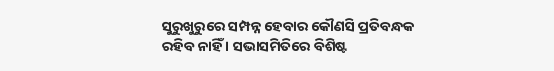ସୁରୁଖୁରୁରେ ସମ୍ପନ୍ନ ହେବାର କୌଣସି ପ୍ରତିବନ୍ଧକ ରହିବ ନାହିଁ । ସଭାସମିତିରେ ବିଶିଷ୍ଟ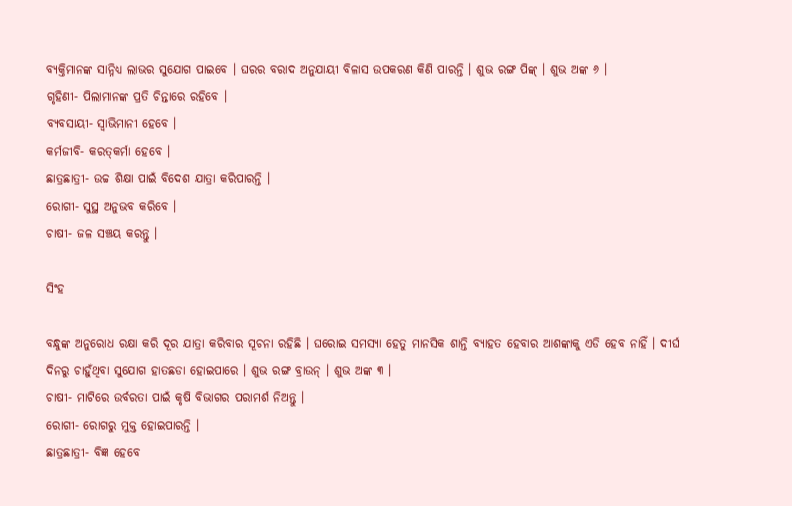ବ୍ୟକ୍ତିମାନଙ୍କ ସାନ୍ନିଧ୍ୟ ଲାଭର ସୁଯୋଗ ପାଇବେ । ଘରର ବରାଦ ଅନୁଯାୟୀ ବିଳାସ ଉପକରଣ କିଣି ପାରନ୍ତି । ଶୁଭ ରଙ୍ଗ ପିଙ୍କ୍ । ଶୁଭ ଅଙ୍କ ୬ ।
ଗୃହିଣୀ- ପିଲାମାନଙ୍କ ପ୍ରତି ଚିନ୍ତାରେ ରହିବେ ।
ବ୍ୟବସାୟୀ- ସ୍ୱାଭିମାନୀ ହେବେ ।
କର୍ମଜୀବି- କରତ୍‌କର୍ମା ହେବେ ।
ଛାତ୍ରଛାତ୍ରୀ- ଉଚ୍ଚ ଶିକ୍ଷା ପାଇଁ ବିଦେଶ ଯାତ୍ରା କରିପାରନ୍ତି ।
ରୋଗୀ- ସୁସ୍ଥ ଅନୁଭବ କରିବେ ।
ଚାଷୀ- ଜଳ ସଞ୍ଚୟ କରନ୍ତୁ ।

ସିଂହ

ବନ୍ଧୁଙ୍କ ଅନୁରୋଧ ରକ୍ଷା କରି ଦୂର ଯାତ୍ରା କରିବାର ସୂଚନା ରହିଛି । ଘରୋଇ ସମସ୍ୟା ହେତୁ ମାନସିକ ଶାନ୍ତି ବ୍ୟାହତ ହେବାର ଆଶଙ୍କାକୁ ଏଡି ହେବ ନାହିଁ । ଦୀର୍ଘ ଦିନରୁ ଚାହୁଁଥିବା ସୁଯୋଗ ହାତଛଡା ହୋଇପାରେ । ଶୁଭ ରଙ୍ଗ ବ୍ରାଉନ୍ । ଶୁଭ ଅଙ୍କ ୩ ।
ଚାଷୀ- ମାଟିରେ ଉର୍ବରତା ପାଇଁ କୃଷି ବିଭାଗର ପରାମର୍ଶ ନିଅନ୍ତୁ ।
ରୋଗୀ- ରୋଗରୁ ମୁକ୍ତ ହୋଇପାରନ୍ତି ।
ଛାତ୍ରଛାତ୍ରୀ- ବିଜ୍ଞ ହେବେ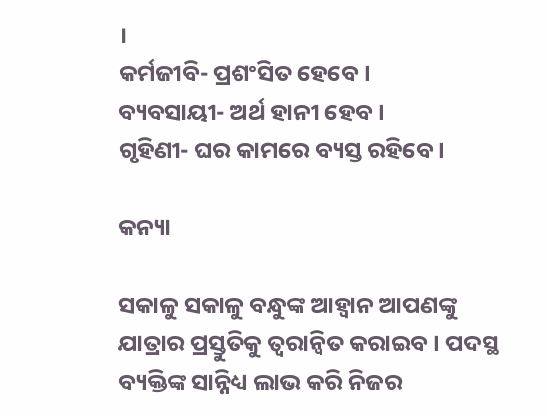।
କର୍ମଜୀବି- ପ୍ରଶଂସିତ ହେବେ ।
ବ୍ୟବସାୟୀ- ଅର୍ଥ ହାନୀ ହେବ ।
ଗୃହିଣୀ- ଘର କାମରେ ବ୍ୟସ୍ତ ରହିବେ ।

କନ୍ୟା

ସକାଳୁ ସକାଳୁ ବନ୍ଧୁଙ୍କ ଆହ୍ୱାନ ଆପଣଙ୍କୁ ଯାତ୍ରାର ପ୍ରସ୍ତୁତିକୁ ତ୍ୱରାନ୍ୱିତ କରାଇବ । ପଦସ୍ଥ ବ୍ୟକ୍ତିଙ୍କ ସାନ୍ନିଧ୍ୟ ଲାଭ କରି ନିଜର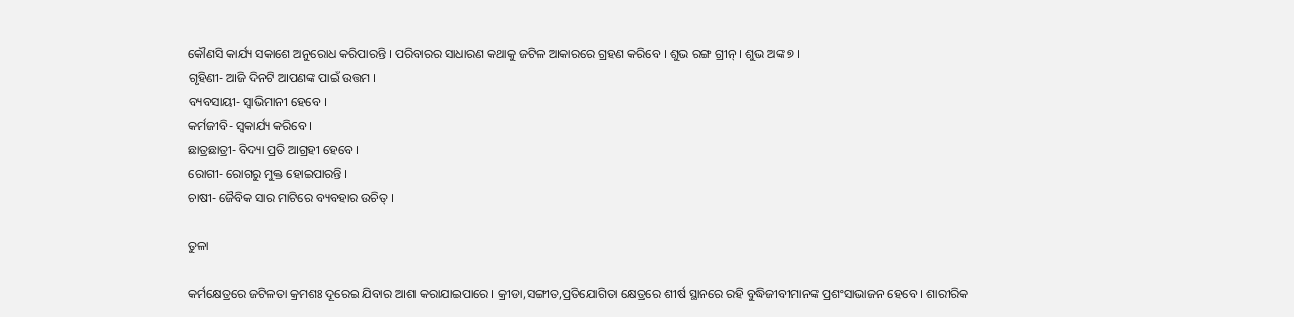କୌଣସି କାର୍ଯ୍ୟ ସକାଶେ ଅନୁରୋଧ କରିପାରନ୍ତି । ପରିବାରର ସାଧାରଣ କଥାକୁ ଜଟିଳ ଆକାରରେ ଗ୍ରହଣ କରିବେ । ଶୁଭ ରଙ୍ଗ ଗ୍ରୀନ୍ । ଶୁଭ ଅଙ୍କ ୭ ।
ଗୃହିଣୀ- ଆଜି ଦିନଟି ଆପଣଙ୍କ ପାଇଁ ଉତ୍ତମ ।
ବ୍ୟବସାୟୀ- ସ୍ୱାଭିମାନୀ ହେବେ ।
କର୍ମଜୀବି- ସ୍ୱକାର୍ଯ୍ୟ କରିବେ ।
ଛାତ୍ରଛାତ୍ରୀ- ବିଦ୍ୟା ପ୍ରତି ଆଗ୍ରହୀ ହେବେ ।
ରୋଗୀ- ରୋଗରୁ ମୁକ୍ତ ହୋଇପାରନ୍ତି ।
ଚାଷୀ- ଜୈବିକ ସାର ମାଟିରେ ବ୍ୟବହାର ଉଚିତ୍ ।

ତୁଳା

କର୍ମକ୍ଷେତ୍ରରେ ଜଟିଳତା କ୍ରମଶଃ ଦୂରେଇ ଯିବାର ଆଶା କରାଯାଇପାରେ । କ୍ରୀଡା,ସଙ୍ଗୀତ,ପ୍ରତିଯୋଗିତା କ୍ଷେତ୍ରରେ ଶୀର୍ଷ ସ୍ଥାନରେ ରହି ବୁଦ୍ଧିଜୀବୀମାନଙ୍କ ପ୍ରଶଂସାଭାଜନ ହେବେ । ଶାରୀରିକ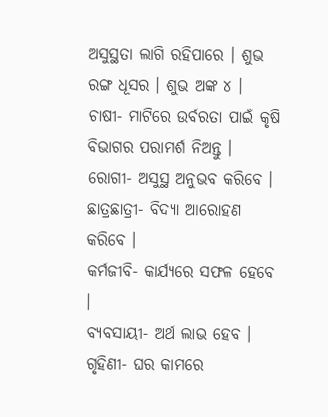ଅସୁସ୍ଥତା ଲାଗି ରହିପାରେ । ଶୁଭ ରଙ୍ଗ ଧୂସର । ଶୁଭ ଅଙ୍କ ୪ ।
ଚାଷୀ- ମାଟିରେ ଉର୍ବରତା ପାଇଁ କୃଷି ବିଭାଗର ପରାମର୍ଶ ନିଅନ୍ତୁ ।
ରୋଗୀ- ଅସୁସ୍ଥ ଅନୁଭବ କରିବେ ।
ଛାତ୍ରଛାତ୍ରୀ- ବିଦ୍ୟା ଆରୋହଣ କରିବେ ।
କର୍ମଜୀବି- କାର୍ଯ୍ୟରେ ସଫଳ ହେବେ ।
ବ୍ୟବସାୟୀ- ଅର୍ଥ ଲାଭ ହେବ ।
ଗୃହିଣୀ- ଘର କାମରେ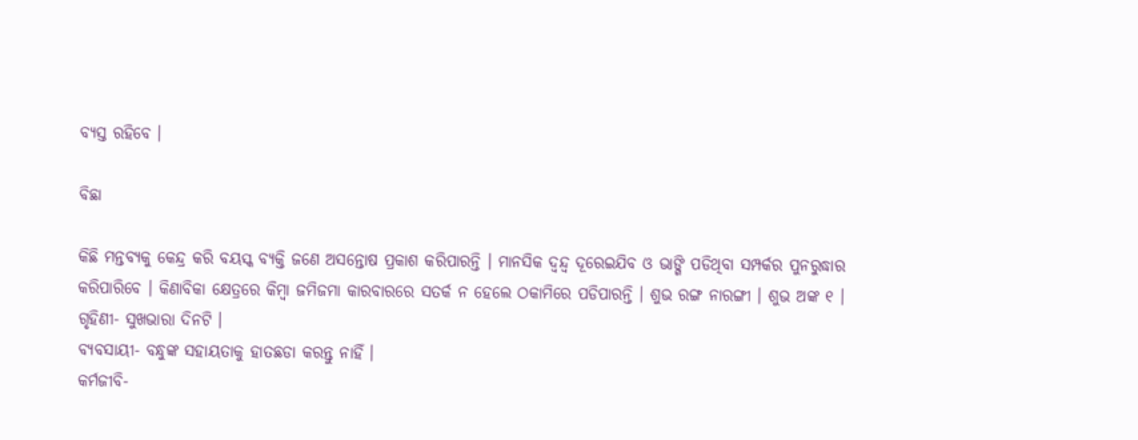ବ୍ୟସ୍ତ ରହିବେ ।

ବିଛା

କିଛି ମନ୍ତବ୍ୟକୁ କେନ୍ଦ୍ର କରି ବୟସ୍କ ବ୍ୟକ୍ତି ଜଣେ ଅସନ୍ତୋଷ ପ୍ରକାଶ କରିପାରନ୍ତି । ମାନସିକ ଦ୍ୱନ୍ଦ୍ୱ ଦୂରେଇଯିବ ଓ ଭାଙ୍ଗି ପଡିଥିବା ସମ୍ପର୍କର ପୁନରୁଦ୍ଧାର କରିପାରିବେ । କିଣାବିକା କ୍ଷେତ୍ରରେ କିମ୍ବା ଜମିଜମା କାରବାରରେ ସତର୍କ ନ ହେଲେ ଠକାମିରେ ପଡିପାରନ୍ତି । ଶୁଭ ରଙ୍ଗ ନାରଙ୍ଗୀ । ଶୁଭ ଅଙ୍କ ୧ ।
ଗୃହିଣୀ- ସୁଖଭାରା ଦିନଟି ।
ବ୍ୟବସାୟୀ- ବନ୍ଧୁଙ୍କ ସହାୟତାକୁ ହାତଛଡା କରନ୍ତୁ ନାହିଁ ।
କର୍ମଜୀବି-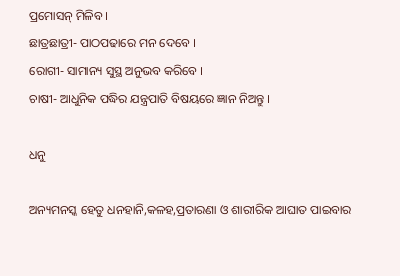ପ୍ରମୋସନ୍ ମିଳିବ ।
ଛାତ୍ରଛାତ୍ରୀ- ପାଠପଢାରେ ମନ ଦେବେ ।
ରୋଗୀ- ସାମାନ୍ୟ ସୁସ୍ଥ ଅନୁଭବ କରିବେ ।
ଚାଷୀ- ଆଧୁନିକ ପଦ୍ଧିର ଯନ୍ତ୍ରପାତି ବିଷୟରେ ଜ୍ଞାନ ନିଅନ୍ତୁ ।

ଧନୁ

ଅନ୍ୟମନସ୍କ ହେତୁ ଧନହାନି,କଳହ,ପ୍ରତାରଣା ଓ ଶାରୀରିକ ଆଘାତ ପାଇବାର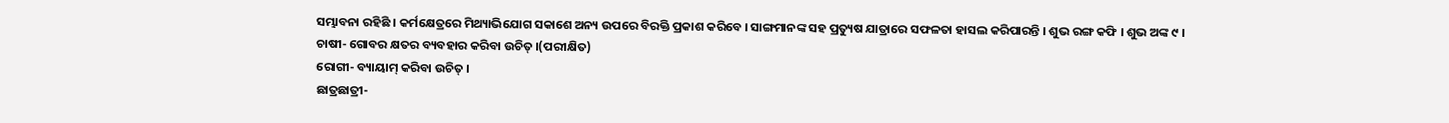ସମ୍ଭାବନା ରହିଛି । କର୍ମକ୍ଷେତ୍ରରେ ମିଥ୍ୟାଭିଯୋଗ ସକାଶେ ଅନ୍ୟ ଉପରେ ବିରକ୍ତି ପ୍ରକାଶ କରିବେ । ସାଙ୍ଗମାନଙ୍କ ସହ ପ୍ରତ୍ୟୁଷ ଯାତ୍ରାରେ ସଫଳତା ହାସଲ କରିପାରନ୍ତି । ଶୁଭ ରଙ୍ଗ କଫି । ଶୁଭ ଅଙ୍କ ୯ ।
ଚାଷୀ- ଗୋବର କ୍ଷତର ବ୍ୟବହାର କରିବା ଉଚିତ୍ ।(ପରୀକ୍ଷିତ)
ରୋଗୀ- ବ୍ୟାୟାମ୍ କରିବା ଉଚିତ୍ ।
ଛାତ୍ରଛାତ୍ରୀ-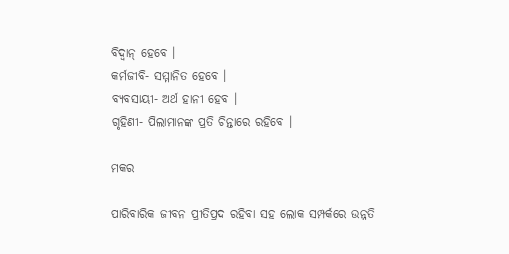ବିଦ୍ୱାନ୍ ହେବେ ।
କର୍ମଜୀବି- ସମ୍ମାନିତ ହେବେ ।
ବ୍ୟବସାୟୀ- ଅର୍ଥ ହାନୀ ହେବ ।
ଗୃହିଣୀ- ପିଲାମାନଙ୍କ ପ୍ରତି ଚିନ୍ତାରେ ରହିବେ ।

ମକର

ପାରିବାରିକ ଜୀବନ ପ୍ରୀତିପ୍ରଦ ରହିବା ସହ ଲୋକ ସମ୍ପର୍କରେ ଉନ୍ନତି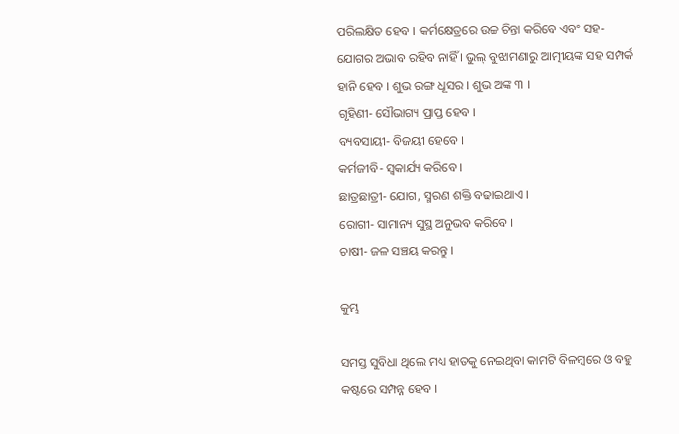ପରିଲକ୍ଷିତ ହେବ । କର୍ମକ୍ଷେତ୍ରରେ ଉଚ୍ଚ ଚିନ୍ତା କରିବେ ଏବଂ ସହ-ଯୋଗର ଅଭାବ ରହିବ ନାହିଁ । ଭୁଲ୍ ବୁଝାମଣାରୁ ଆତ୍ମୀୟଙ୍କ ସହ ସମ୍ପର୍କ ହାନି ହେବ । ଶୁଭ ରଙ୍ଗ ଧୂସର । ଶୁଭ ଅଙ୍କ ୩ ।
ଗୃହିଣୀ- ସୌଭାଗ୍ୟ ପ୍ରାପ୍ତ ହେବ ।
ବ୍ୟବସାୟୀ- ବିଜୟୀ ହେବେ ।
କର୍ମଜୀବି- ସ୍ୱକାର୍ଯ୍ୟ କରିବେ ।
ଛାତ୍ରଛାତ୍ରୀ- ଯୋଗ, ସ୍ମରଣ ଶକ୍ତି ବଢାଇଥାଏ ।
ରୋଗୀ- ସାମାନ୍ୟ ସୁସ୍ଥ ଅନୁଭବ କରିବେ ।
ଚାଷୀ- ଜଳ ସଞ୍ଚୟ କରନ୍ତୁ ।

କୁମ୍ଭ

ସମସ୍ତ ସୁବିଧା ଥିଲେ ମଧ୍ୟ ହାତକୁ ନେଇଥିବା କାମଟି ବିଳମ୍ବରେ ଓ ବହୁ କଷ୍ଟରେ ସମ୍ପନ୍ନ ହେବ ।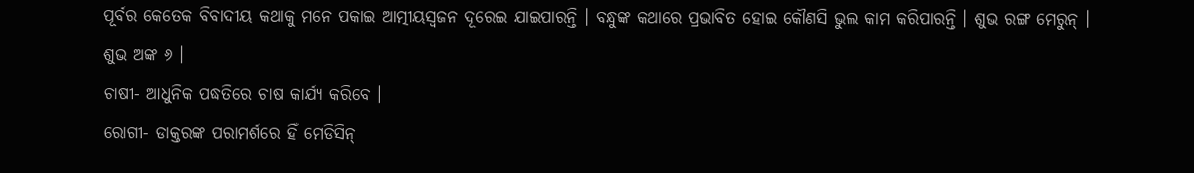ପୂର୍ବର କେତେକ ବିବାଦୀୟ କଥାକୁ ମନେ ପକାଇ ଆତ୍ମୀୟସ୍ୱଜନ ଦୂରେଇ ଯାଇପାରନ୍ତି । ବନ୍ଧୁଙ୍କ କଥାରେ ପ୍ରଭାବିତ ହୋଇ କୌଣସି ଭୁଲ କାମ କରିପାରନ୍ତି । ଶୁଭ ରଙ୍ଗ ମେରୁନ୍ । ଶୁଭ ଅଙ୍କ ୬ ।
ଚାଷୀ- ଆଧୁନିକ ପଦ୍ଧତିରେ ଚାଷ କାର୍ଯ୍ୟ କରିବେ ।
ରୋଗୀ- ଡାକ୍ତରଙ୍କ ପରାମର୍ଶରେ ହିଁ ମେଡିସିନ୍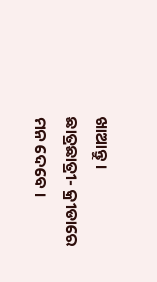ଖାଆନ୍ତୁ ।
ଛାତ୍ରଛାତ୍ରୀ- କ୍ରୀଡାରେ ମନ ଦେବେ ।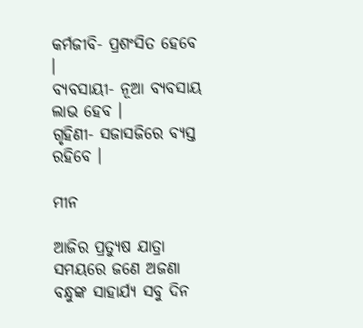କର୍ମଜୀବି- ପ୍ରଶଂସିତ ହେବେ ।
ବ୍ୟବସାୟୀ- ନୂଆ ବ୍ୟବସାୟ ଲାଭ ହେବ ।
ଗୃହିଣୀ- ସଜାସଜିରେ ବ୍ୟସ୍ତ ରହିବେ ।

ମୀନ

ଆଜିର ପ୍ରତ୍ୟୁଷ ଯାତ୍ରା ସମୟରେ ଜଣେ ଅଜଣା ବନ୍ଧୁଙ୍କ ସାହାର୍ଯ୍ୟ ସବୁ ଦିନ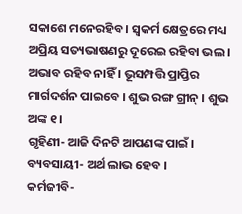ସକାଶେ ମନେରହିବ । ସ୍ୱକର୍ମ କ୍ଷେତ୍ରରେ ମଧ୍ୟ ଅପ୍ରିୟ ସତ୍ୟଭାଷଣରୁ ଦୂରେଇ ରହିବା ଭଲ । ଅଭାବ ରହିବ ନାହିଁ । ଭୂସମ୍ପତ୍ତି ପ୍ରାପ୍ତିର ମାର୍ଗଦର୍ଶନ ପାଇବେ । ଶୁଭ ରଙ୍ଗ ଗ୍ରୀନ୍ । ଶୁଭ ଅଙ୍କ ୧ ।
ଗୃହିଣୀ- ଆଜି ଦିନଟି ଆପଣଙ୍କ ପାଇଁ ।
ବ୍ୟବସାୟୀ- ଅର୍ଥ ଲାଭ ହେବ ।
କର୍ମଜୀବି-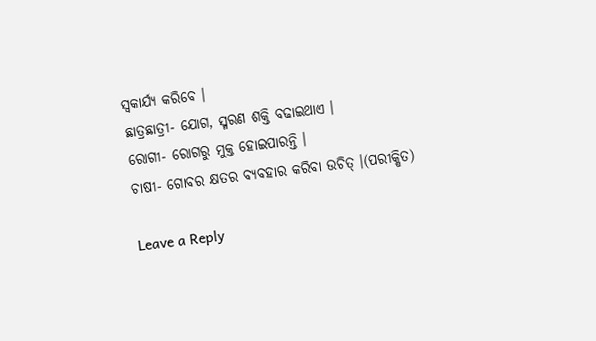ସ୍ୱକାର୍ଯ୍ୟ କରିବେ ।
ଛାତ୍ରଛାତ୍ରୀ- ଯୋଗ, ସ୍ମରଣ ଶକ୍ତି ବଢାଇଥାଏ ।
ରୋଗୀ- ରୋଗରୁ ମୁକ୍ତ ହୋଇପାରନ୍ତି ।
ଚାଷୀ- ଗୋବର କ୍ଷତର ବ୍ୟବହାର କରିବା ଉଚିତ୍ ।(ପରୀକ୍ଷିତ)

Leave a Reply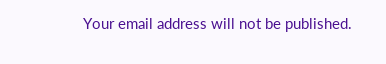Your email address will not be published.